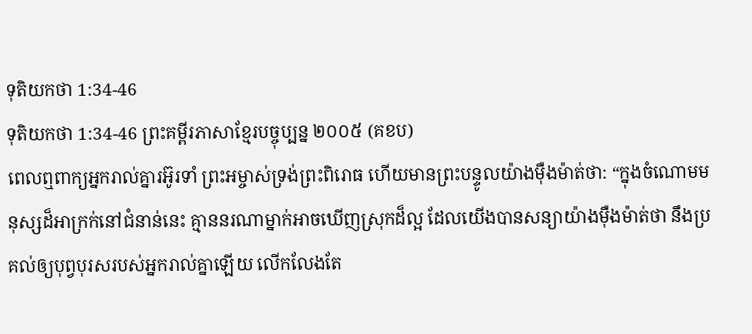ទុតិយកថា 1:34-46
ទុតិយកថា 1:34-46 ព្រះគម្ពីរភាសាខ្មែរបច្ចុប្បន្ន ២០០៥ (គខប)
ពេលឮពាក្យអ្នករាល់គ្នារអ៊ូរទាំ ព្រះអម្ចាស់ទ្រង់ព្រះពិរោធ ហើយមានព្រះបន្ទូលយ៉ាងម៉ឺងម៉ាត់ថា: “ក្នុងចំណោមមនុស្សដ៏អាក្រក់នៅជំនាន់នេះ គ្មាននរណាម្នាក់អាចឃើញស្រុកដ៏ល្អ ដែលយើងបានសន្យាយ៉ាងម៉ឺងម៉ាត់ថា នឹងប្រគល់ឲ្យបុព្វបុរសរបស់អ្នករាល់គ្នាឡើយ លើកលែងតែ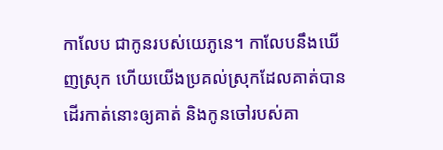កាលែប ជាកូនរបស់យេភូនេ។ កាលែបនឹងឃើញស្រុក ហើយយើងប្រគល់ស្រុកដែលគាត់បានដើរកាត់នោះឲ្យគាត់ និងកូនចៅរបស់គា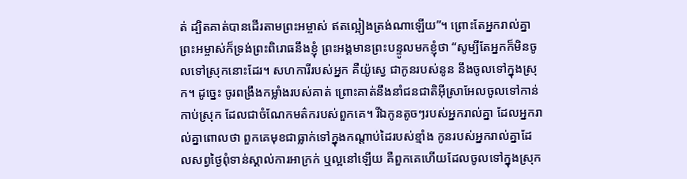ត់ ដ្បិតគាត់បានដើរតាមព្រះអម្ចាស់ ឥតល្អៀងត្រង់ណាឡើយ”។ ព្រោះតែអ្នករាល់គ្នា ព្រះអម្ចាស់ក៏ទ្រង់ព្រះពិរោធនឹងខ្ញុំ ព្រះអង្គមានព្រះបន្ទូលមកខ្ញុំថា “សូម្បីតែអ្នកក៏មិនចូលទៅស្រុកនោះដែរ។ សហការីរបស់អ្នក គឺយ៉ូស្វេ ជាកូនរបស់នូន នឹងចូលទៅក្នុងស្រុក។ ដូច្នេះ ចូរពង្រឹងកម្លាំងរបស់គាត់ ព្រោះគាត់នឹងនាំជនជាតិអ៊ីស្រាអែលចូលទៅកាន់កាប់ស្រុក ដែលជាចំណែកមត៌ករបស់ពួកគេ។ រីឯកូនតូចៗរបស់អ្នករាល់គ្នា ដែលអ្នករាល់គ្នាពោលថា ពួកគេមុខជាធ្លាក់ទៅក្នុងកណ្ដាប់ដៃរបស់ខ្មាំង កូនរបស់អ្នករាល់គ្នាដែលសព្វថ្ងៃពុំទាន់ស្គាល់ការអាក្រក់ ឬល្អនៅឡើយ គឺពួកគេហើយដែលចូលទៅក្នុងស្រុក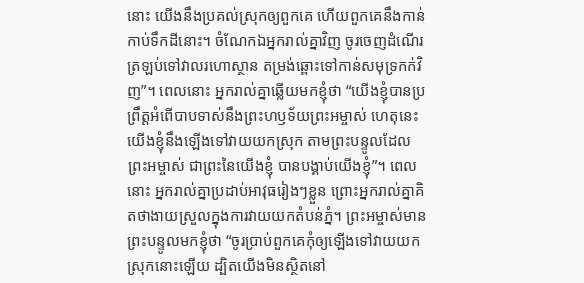នោះ យើងនឹងប្រគល់ស្រុកឲ្យពួកគេ ហើយពួកគេនឹងកាន់កាប់ទឹកដីនោះ។ ចំណែកឯអ្នករាល់គ្នាវិញ ចូរចេញដំណើរត្រឡប់ទៅវាលរហោស្ថាន តម្រង់ឆ្ពោះទៅកាន់សមុទ្រកក់វិញ”។ ពេលនោះ អ្នករាល់គ្នាឆ្លើយមកខ្ញុំថា “យើងខ្ញុំបានប្រព្រឹត្តអំពើបាបទាស់នឹងព្រះហឫទ័យព្រះអម្ចាស់ ហេតុនេះយើងខ្ញុំនឹងឡើងទៅវាយយកស្រុក តាមព្រះបន្ទូលដែលព្រះអម្ចាស់ ជាព្រះនៃយើងខ្ញុំ បានបង្គាប់យើងខ្ញុំ”។ ពេលនោះ អ្នករាល់គ្នាប្រដាប់អាវុធរៀងៗខ្លួន ព្រោះអ្នករាល់គ្នាគិតថាងាយស្រួលក្នុងការវាយយកតំបន់ភ្នំ។ ព្រះអម្ចាស់មានព្រះបន្ទូលមកខ្ញុំថា “ចូរប្រាប់ពួកគេកុំឲ្យឡើងទៅវាយយកស្រុកនោះឡើយ ដ្បិតយើងមិនស្ថិតនៅ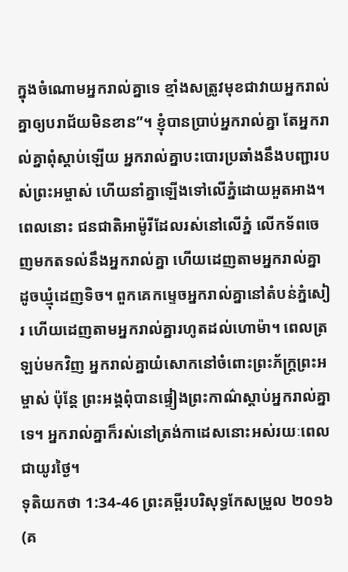ក្នុងចំណោមអ្នករាល់គ្នាទេ ខ្មាំងសត្រូវមុខជាវាយអ្នករាល់គ្នាឲ្យបរាជ័យមិនខាន”។ ខ្ញុំបានប្រាប់អ្នករាល់គ្នា តែអ្នករាល់គ្នាពុំស្ដាប់ឡើយ អ្នករាល់គ្នាបះបោរប្រឆាំងនឹងបញ្ជារបស់ព្រះអម្ចាស់ ហើយនាំគ្នាឡើងទៅលើភ្នំដោយអួតអាង។ ពេលនោះ ជនជាតិអាម៉ូរីដែលរស់នៅលើភ្នំ លើកទ័ពចេញមកតទល់នឹងអ្នករាល់គ្នា ហើយដេញតាមអ្នករាល់គ្នា ដូចឃ្មុំដេញទិច។ ពួកគេកម្ទេចអ្នករាល់គ្នានៅតំបន់ភ្នំសៀរ ហើយដេញតាមអ្នករាល់គ្នារហូតដល់ហោម៉ា។ ពេលត្រឡប់មកវិញ អ្នករាល់គ្នាយំសោកនៅចំពោះព្រះភ័ក្ត្រព្រះអម្ចាស់ ប៉ុន្តែ ព្រះអង្គពុំបានផ្ទៀងព្រះកាណ៌ស្ដាប់អ្នករាល់គ្នាទេ។ អ្នករាល់គ្នាក៏រស់នៅត្រង់កាដេសនោះអស់រយៈពេលជាយូរថ្ងៃ។
ទុតិយកថា 1:34-46 ព្រះគម្ពីរបរិសុទ្ធកែសម្រួល ២០១៦ (គ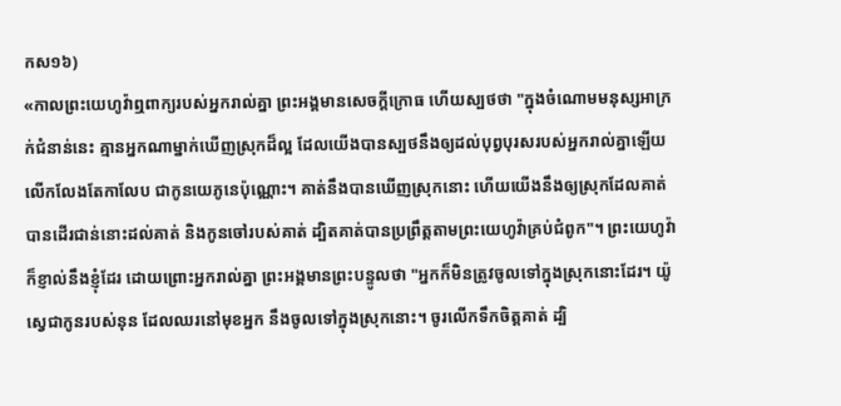កស១៦)
«កាលព្រះយេហូវ៉ាឮពាក្យរបស់អ្នករាល់គ្នា ព្រះអង្គមានសេចក្ដីក្រោធ ហើយស្បថថា "ក្នុងចំណោមមនុស្សអាក្រក់ជំនាន់នេះ គ្មានអ្នកណាម្នាក់ឃើញស្រុកដ៏ល្អ ដែលយើងបានស្បថនឹងឲ្យដល់បុព្វបុរសរបស់អ្នករាល់គ្នាឡើយ លើកលែងតែកាលែប ជាកូនយេភូនេប៉ុណ្ណោះ។ គាត់នឹងបានឃើញស្រុកនោះ ហើយយើងនឹងឲ្យស្រុកដែលគាត់បានដើរជាន់នោះដល់គាត់ និងកូនចៅរបស់គាត់ ដ្បិតគាត់បានប្រព្រឹត្តតាមព្រះយេហូវ៉ាគ្រប់ជំពូក"។ ព្រះយេហូវ៉ាក៏ខ្ញាល់នឹងខ្ញុំដែរ ដោយព្រោះអ្នករាល់គ្នា ព្រះអង្គមានព្រះបន្ទូលថា "អ្នកក៏មិនត្រូវចូលទៅក្នុងស្រុកនោះដែរ។ យ៉ូស្វេជាកូនរបស់នុន ដែលឈរនៅមុខអ្នក នឹងចូលទៅក្នុងស្រុកនោះ។ ចូរលើកទឹកចិត្តគាត់ ដ្បិ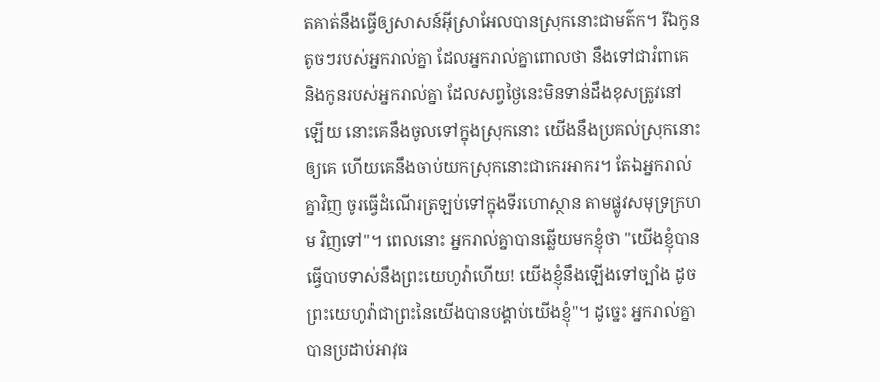តគាត់នឹងធ្វើឲ្យសាសន៍អ៊ីស្រាអែលបានស្រុកនោះជាមត៌ក។ រីឯកូនតូចៗរបស់អ្នករាល់គ្នា ដែលអ្នករាល់គ្នាពោលថា នឹងទៅជារំពាគេ និងកូនរបស់អ្នករាល់គ្នា ដែលសព្វថ្ងៃនេះមិនទាន់ដឹងខុសត្រូវនៅឡើយ នោះគេនឹងចូលទៅក្នុងស្រុកនោះ យើងនឹងប្រគល់ស្រុកនោះឲ្យគេ ហើយគេនឹងចាប់យកស្រុកនោះជាកេរអាករ។ តែឯអ្នករាល់គ្នាវិញ ចូរធ្វើដំណើរត្រឡប់ទៅក្នុងទីរហោស្ថាន តាមផ្លូវសមុទ្រក្រហម វិញទៅ"។ ពេលនោះ អ្នករាល់គ្នាបានឆ្លើយមកខ្ញុំថា "យើងខ្ញុំបានធ្វើបាបទាស់នឹងព្រះយេហូវ៉ាហើយ! យើងខ្ញុំនឹងឡើងទៅច្បាំង ដូចព្រះយេហូវ៉ាជាព្រះនៃយើងបានបង្គាប់យើងខ្ញុំ"។ ដូច្នេះ អ្នករាល់គ្នាបានប្រដាប់អាវុធ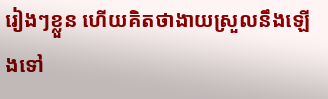រៀងៗខ្លួន ហើយគិតថាងាយស្រួលនឹងឡើងទៅ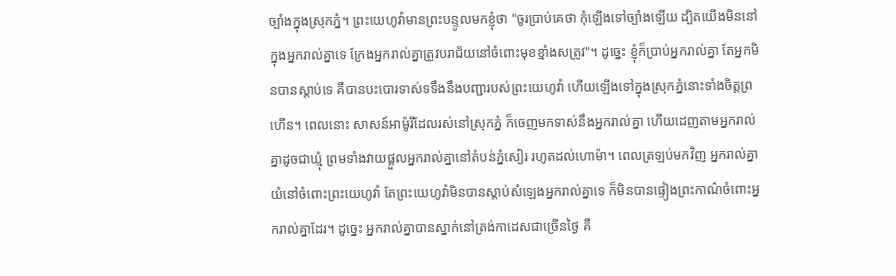ច្បាំងក្នុងស្រុកភ្នំ។ ព្រះយេហូវ៉ាមានព្រះបន្ទូលមកខ្ញុំថា "ចូរប្រាប់គេថា កុំឡើងទៅច្បាំងឡើយ ដ្បិតយើងមិននៅក្នុងអ្នករាល់គ្នាទេ ក្រែងអ្នករាល់គ្នាត្រូវបរាជ័យនៅចំពោះមុខខ្មាំងសត្រូវ"។ ដូច្នេះ ខ្ញុំក៏ប្រាប់អ្នករាល់គ្នា តែអ្នកមិនបានស្តាប់ទេ គឺបានបះបោរទាស់ទទឹងនឹងបញ្ជារបស់ព្រះយេហូវ៉ា ហើយឡើងទៅក្នុងស្រុកភ្នំនោះទាំងចិត្តព្រហើន។ ពេលនោះ សាសន៍អាម៉ូរីដែលរស់នៅស្រុកភ្នំ ក៏ចេញមកទាស់នឹងអ្នករាល់គ្នា ហើយដេញតាមអ្នករាល់គ្នាដូចជាឃ្មុំ ព្រមទាំងវាយផ្តួលអ្នករាល់គ្នានៅតំបន់ភ្នំសៀរ រហូតដល់ហោម៉ា។ ពេលត្រឡប់មកវិញ អ្នករាល់គ្នាយំនៅចំពោះព្រះយេហូវ៉ា តែព្រះយេហូវ៉ាមិនបានស្តាប់សំឡេងអ្នករាល់គ្នាទេ ក៏មិនបានផ្ទៀងព្រះកាណ៌ចំពោះអ្នករាល់គ្នាដែរ។ ដូច្នេះ អ្នករាល់គ្នាបានស្នាក់នៅត្រង់កាដេសជាច្រើនថ្ងៃ គឺ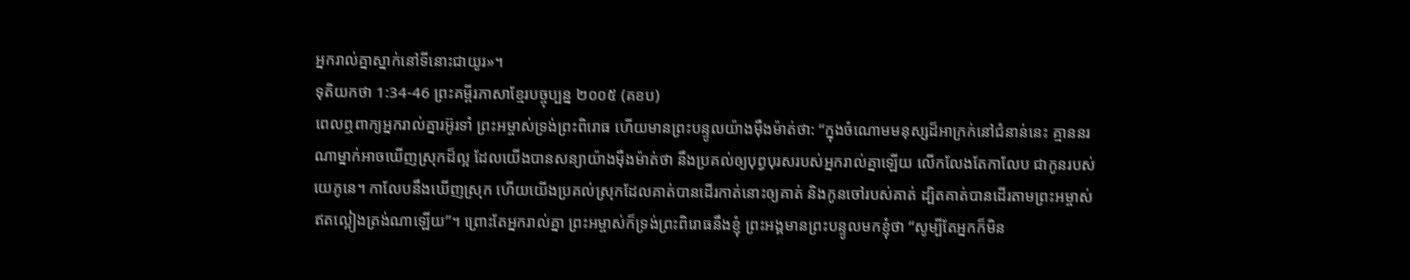អ្នករាល់គ្នាស្នាក់នៅទីនោះជាយូរ»។
ទុតិយកថា 1:34-46 ព្រះគម្ពីរភាសាខ្មែរបច្ចុប្បន្ន ២០០៥ (គខប)
ពេលឮពាក្យអ្នករាល់គ្នារអ៊ូរទាំ ព្រះអម្ចាស់ទ្រង់ព្រះពិរោធ ហើយមានព្រះបន្ទូលយ៉ាងម៉ឺងម៉ាត់ថា: “ក្នុងចំណោមមនុស្សដ៏អាក្រក់នៅជំនាន់នេះ គ្មាននរណាម្នាក់អាចឃើញស្រុកដ៏ល្អ ដែលយើងបានសន្យាយ៉ាងម៉ឺងម៉ាត់ថា នឹងប្រគល់ឲ្យបុព្វបុរសរបស់អ្នករាល់គ្នាឡើយ លើកលែងតែកាលែប ជាកូនរបស់យេភូនេ។ កាលែបនឹងឃើញស្រុក ហើយយើងប្រគល់ស្រុកដែលគាត់បានដើរកាត់នោះឲ្យគាត់ និងកូនចៅរបស់គាត់ ដ្បិតគាត់បានដើរតាមព្រះអម្ចាស់ ឥតល្អៀងត្រង់ណាឡើយ”។ ព្រោះតែអ្នករាល់គ្នា ព្រះអម្ចាស់ក៏ទ្រង់ព្រះពិរោធនឹងខ្ញុំ ព្រះអង្គមានព្រះបន្ទូលមកខ្ញុំថា “សូម្បីតែអ្នកក៏មិន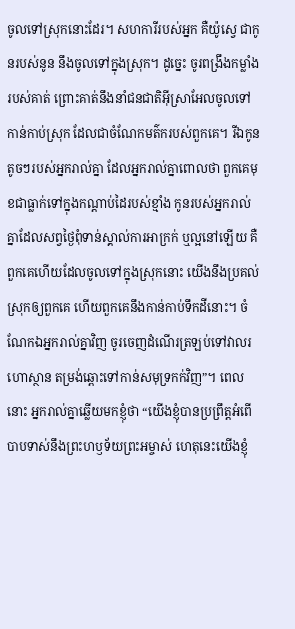ចូលទៅស្រុកនោះដែរ។ សហការីរបស់អ្នក គឺយ៉ូស្វេ ជាកូនរបស់នូន នឹងចូលទៅក្នុងស្រុក។ ដូច្នេះ ចូរពង្រឹងកម្លាំងរបស់គាត់ ព្រោះគាត់នឹងនាំជនជាតិអ៊ីស្រាអែលចូលទៅកាន់កាប់ស្រុក ដែលជាចំណែកមត៌ករបស់ពួកគេ។ រីឯកូនតូចៗរបស់អ្នករាល់គ្នា ដែលអ្នករាល់គ្នាពោលថា ពួកគេមុខជាធ្លាក់ទៅក្នុងកណ្ដាប់ដៃរបស់ខ្មាំង កូនរបស់អ្នករាល់គ្នាដែលសព្វថ្ងៃពុំទាន់ស្គាល់ការអាក្រក់ ឬល្អនៅឡើយ គឺពួកគេហើយដែលចូលទៅក្នុងស្រុកនោះ យើងនឹងប្រគល់ស្រុកឲ្យពួកគេ ហើយពួកគេនឹងកាន់កាប់ទឹកដីនោះ។ ចំណែកឯអ្នករាល់គ្នាវិញ ចូរចេញដំណើរត្រឡប់ទៅវាលរហោស្ថាន តម្រង់ឆ្ពោះទៅកាន់សមុទ្រកក់វិញ”។ ពេលនោះ អ្នករាល់គ្នាឆ្លើយមកខ្ញុំថា “យើងខ្ញុំបានប្រព្រឹត្តអំពើបាបទាស់នឹងព្រះហឫទ័យព្រះអម្ចាស់ ហេតុនេះយើងខ្ញុំ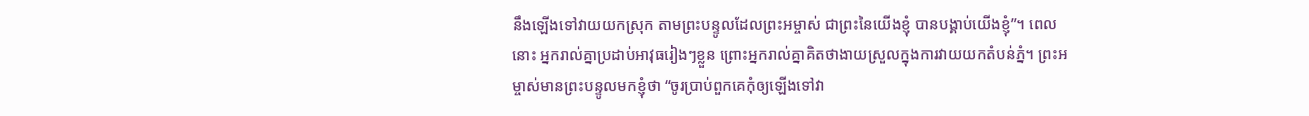នឹងឡើងទៅវាយយកស្រុក តាមព្រះបន្ទូលដែលព្រះអម្ចាស់ ជាព្រះនៃយើងខ្ញុំ បានបង្គាប់យើងខ្ញុំ”។ ពេលនោះ អ្នករាល់គ្នាប្រដាប់អាវុធរៀងៗខ្លួន ព្រោះអ្នករាល់គ្នាគិតថាងាយស្រួលក្នុងការវាយយកតំបន់ភ្នំ។ ព្រះអម្ចាស់មានព្រះបន្ទូលមកខ្ញុំថា “ចូរប្រាប់ពួកគេកុំឲ្យឡើងទៅវា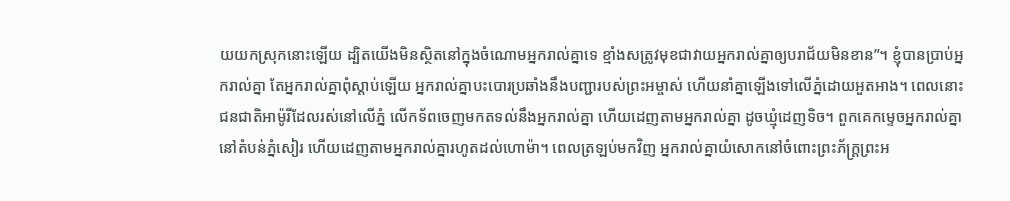យយកស្រុកនោះឡើយ ដ្បិតយើងមិនស្ថិតនៅក្នុងចំណោមអ្នករាល់គ្នាទេ ខ្មាំងសត្រូវមុខជាវាយអ្នករាល់គ្នាឲ្យបរាជ័យមិនខាន”។ ខ្ញុំបានប្រាប់អ្នករាល់គ្នា តែអ្នករាល់គ្នាពុំស្ដាប់ឡើយ អ្នករាល់គ្នាបះបោរប្រឆាំងនឹងបញ្ជារបស់ព្រះអម្ចាស់ ហើយនាំគ្នាឡើងទៅលើភ្នំដោយអួតអាង។ ពេលនោះ ជនជាតិអាម៉ូរីដែលរស់នៅលើភ្នំ លើកទ័ពចេញមកតទល់នឹងអ្នករាល់គ្នា ហើយដេញតាមអ្នករាល់គ្នា ដូចឃ្មុំដេញទិច។ ពួកគេកម្ទេចអ្នករាល់គ្នានៅតំបន់ភ្នំសៀរ ហើយដេញតាមអ្នករាល់គ្នារហូតដល់ហោម៉ា។ ពេលត្រឡប់មកវិញ អ្នករាល់គ្នាយំសោកនៅចំពោះព្រះភ័ក្ត្រព្រះអ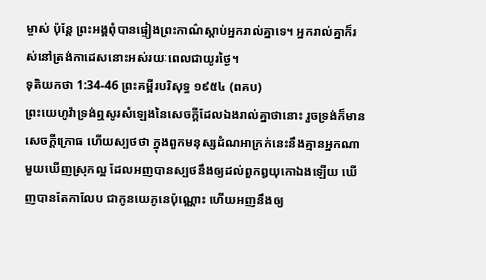ម្ចាស់ ប៉ុន្តែ ព្រះអង្គពុំបានផ្ទៀងព្រះកាណ៌ស្ដាប់អ្នករាល់គ្នាទេ។ អ្នករាល់គ្នាក៏រស់នៅត្រង់កាដេសនោះអស់រយៈពេលជាយូរថ្ងៃ។
ទុតិយកថា 1:34-46 ព្រះគម្ពីរបរិសុទ្ធ ១៩៥៤ (ពគប)
ព្រះយេហូវ៉ាទ្រង់ឮសូរសំឡេងនៃសេចក្ដីដែលឯងរាល់គ្នាថានោះ រួចទ្រង់ក៏មានសេចក្ដីក្រោធ ហើយស្បថថា ក្នុងពួកមនុស្សដំណអាក្រក់នេះនឹងគ្មានអ្នកណាមួយឃើញស្រុកល្អ ដែលអញបានស្បថនឹងឲ្យដល់ពួកឰយុកោឯងឡើយ ឃើញបានតែកាលែប ជាកូនយេភូនេប៉ុណ្ណោះ ហើយអញនឹងឲ្យ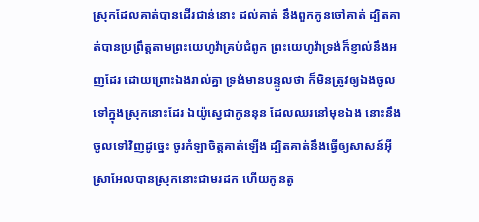ស្រុកដែលគាត់បានដើរជាន់នោះ ដល់គាត់ នឹងពួកកូនចៅគាត់ ដ្បិតគាត់បានប្រព្រឹត្តតាមព្រះយេហូវ៉ាគ្រប់ជំពូក ព្រះយេហូវ៉ាទ្រង់ក៏ខ្ញាល់នឹងអញដែរ ដោយព្រោះឯងរាល់គ្នា ទ្រង់មានបន្ទូលថា ក៏មិនត្រូវឲ្យឯងចូលទៅក្នុងស្រុកនោះដែរ ឯយ៉ូស្វេជាកូននុន ដែលឈរនៅមុខឯង នោះនឹងចូលទៅវិញដូច្នេះ ចូរកំឡាចិត្តគាត់ឡើង ដ្បិតគាត់នឹងធ្វើឲ្យសាសន៍អ៊ីស្រាអែលបានស្រុកនោះជាមរដក ហើយកូនតូ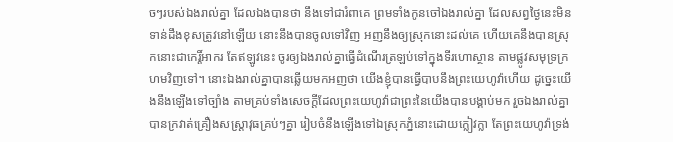ចៗរបស់ឯងរាល់គ្នា ដែលឯងបានថា នឹងទៅជារំពាគេ ព្រមទាំងកូនចៅឯងរាល់គ្នា ដែលសព្វថ្ងៃនេះមិនទាន់ដឹងខុសត្រូវនៅឡើយ នោះនឹងបានចូលទៅវិញ អញនឹងឲ្យស្រុកនោះដល់គេ ហើយគេនឹងបានស្រុកនោះជាកេរ្តិ៍អាករ តែឥឡូវនេះ ចូរឲ្យឯងរាល់គ្នាធ្វើដំណើរត្រឡប់ទៅក្នុងទីរហោស្ថាន តាមផ្លូវសមុទ្រក្រហមវិញទៅ។ នោះឯងរាល់គ្នាបានឆ្លើយមកអញថា យើងខ្ញុំបានធ្វើបាបនឹងព្រះយេហូវ៉ាហើយ ដូច្នេះយើងនឹងឡើងទៅច្បាំង តាមគ្រប់ទាំងសេចក្ដីដែលព្រះយេហូវ៉ាជាព្រះនៃយើងបានបង្គាប់មក រួចឯងរាល់គ្នាបានក្រវាត់គ្រឿងសស្ត្រាវុធគ្រប់ៗគ្នា រៀបចំនឹងឡើងទៅឯស្រុកភ្នំនោះដោយក្លៀវក្លា តែព្រះយេហូវ៉ាទ្រង់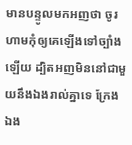មានបន្ទូលមកអញថា ចូរហាមកុំឲ្យគេឡើងទៅច្បាំងឡើយ ដ្បិតអញមិននៅជាមួយនឹងឯងរាល់គ្នាទេ ក្រែងឯង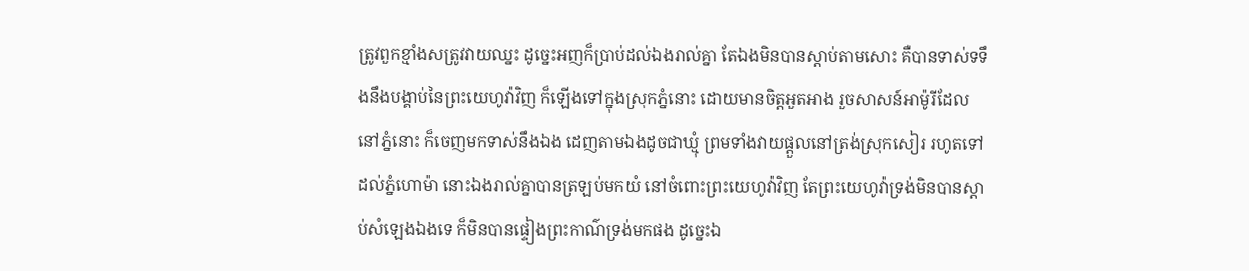ត្រូវពួកខ្មាំងសត្រូវវាយឈ្នះ ដូច្នេះអញក៏ប្រាប់ដល់ឯងរាល់គ្នា តែឯងមិនបានស្តាប់តាមសោះ គឺបានទាស់ទទឹងនឹងបង្គាប់នៃព្រះយេហូវ៉ាវិញ ក៏ឡើងទៅក្នុងស្រុកភ្នំនោះ ដោយមានចិត្តអួតអាង រួចសាសន៍អាម៉ូរីដែលនៅភ្នំនោះ ក៏ចេញមកទាស់នឹងឯង ដេញតាមឯងដូចជាឃ្មុំ ព្រមទាំងវាយផ្តួលនៅត្រង់ស្រុកសៀរ រហូតទៅដល់ភ្នំហោម៉ា នោះឯងរាល់គ្នាបានត្រឡប់មកយំ នៅចំពោះព្រះយេហូវ៉ាវិញ តែព្រះយេហូវ៉ាទ្រង់មិនបានស្តាប់សំឡេងឯងទេ ក៏មិនបានផ្ទៀងព្រះកាណ៌ទ្រង់មកផង ដូច្នេះឯ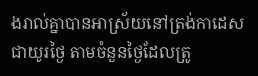ងរាល់គ្នាបានអាស្រ័យនៅត្រង់កាដេសជាយូរថ្ងៃ តាមចំនួនថ្ងៃដែលត្រូ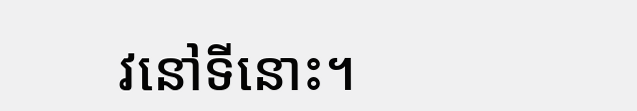វនៅទីនោះ។